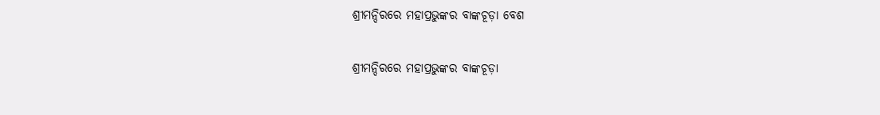ଶ୍ରୀମନ୍ଦିରରେ ମହାପ୍ରଭୁଙ୍କର ବାଙ୍କଚୂଡ଼ା ବେଶ

ଶ୍ରୀମନ୍ଦିରରେ ମହାପ୍ରଭୁଙ୍କର ବାଙ୍କଚୂଡ଼ା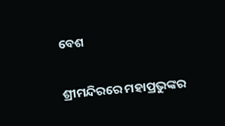ବେଶ

ଶ୍ରୀମନ୍ଦିରରେ ମହାପ୍ରଭୁଙ୍କର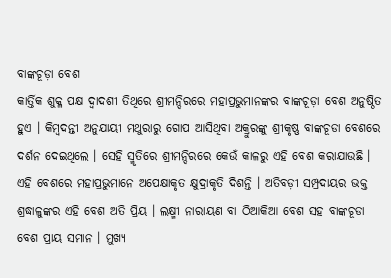ବାଙ୍କଚୂଡ଼ା ବେଶ
କାର୍ତ୍ତିକ ଶୁକ୍ଳ ପକ୍ଷ ଦ୍ୱାଦଶୀ ତିଥିରେ ଶ୍ରୀମନ୍ଦିରରେ ମହାପ୍ରଭୁମାନଙ୍କର ବାଙ୍କଚୂଡ଼ା ବେଶ ଅନୁଷ୍ଠିତ ହୁଏ । କିମ୍ବଦନ୍ତୀ ଅନୁଯାୟୀ ମଥୁରାରୁ ଗୋପ ଆସିଥିବା ଅକ୍ରୁରଙ୍କୁ ଶ୍ରୀକୃଷ୍ଣ ବାଙ୍କଚୂଡା ବେଶରେ ଦର୍ଶନ ଦେଇଥିଲେ । ସେହି ସ୍ମୃତିରେ ଶ୍ରୀମନ୍ଦିରରେ କେଉଁ କାଳରୁ ଏହି ବେଶ କରାଯାଉଛି । ଏହି ବେଶରେ ମହାପ୍ରଭୁମାନେ ଅପେକ୍ଷାକୃତ କ୍ଷୁଦ୍ରାକୃତି ଦିଶନ୍ତି । ଅତିବଡ଼ୀ ସମ୍ପ୍ରଦାୟର ଭକ୍ତ ଶ୍ରଦ୍ଧାଳୁଙ୍କର ଏହି ବେଶ ଅତି ପ୍ରିୟ । ଲକ୍ଷ୍ମୀ ନାରାୟଣ ବା ଠିଆକିଆ ବେଶ ସହ ବାଙ୍କଚୂଡା ବେଶ ପ୍ରାୟ ସମାନ । ମୁଖ୍ୟ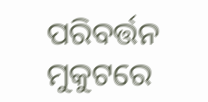ପରିବର୍ତ୍ତନ ମୁକୁଟରେ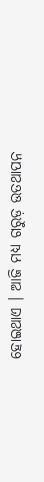ହୋଇଥାଏ । ଆଜି ମଧ୍ୟ ଗରୁଡ଼ ଉତଥାପନ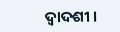ଦ୍ୱାଦଶୀ ।